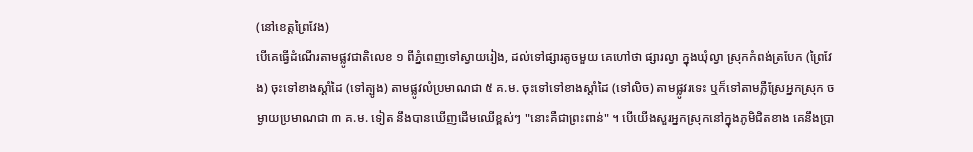(នៅខេត្តព្រៃវែង)
បើគេធ្វើដំណើរតាមផ្លូវជាតិលេខ ១ ពីភ្នំពេញទៅស្វាយរៀង, ដល់ទៅផ្សារតូចមួយ គេហៅថា ផ្សារល្វា ក្នុងឃុំល្វា ស្រុកកំពង់ត្របែក (ព្រៃវែង) ចុះទៅខាងស្ដាំដៃ (ទៅត្បូង) តាមផ្លូវលំប្រមាណជា ៥ គ.ម. ចុះទៅទៅខាងស្ដាំដៃ (ទៅលិច) តាមផ្លូវរទេះ ឬក៏ទៅតាមភ្លឺស្រែអ្នកស្រុក ចម្ងាយប្រមាណជា ៣ គ.ម. ទៀត នឹងបានឃើញដើមឈើខ្ពស់ៗ "នោះគឺជាព្រះពាន់" ។ បើយើងសួរអ្នកស្រុកនៅក្នុងភូមិជិតខាង គេនឹងប្រា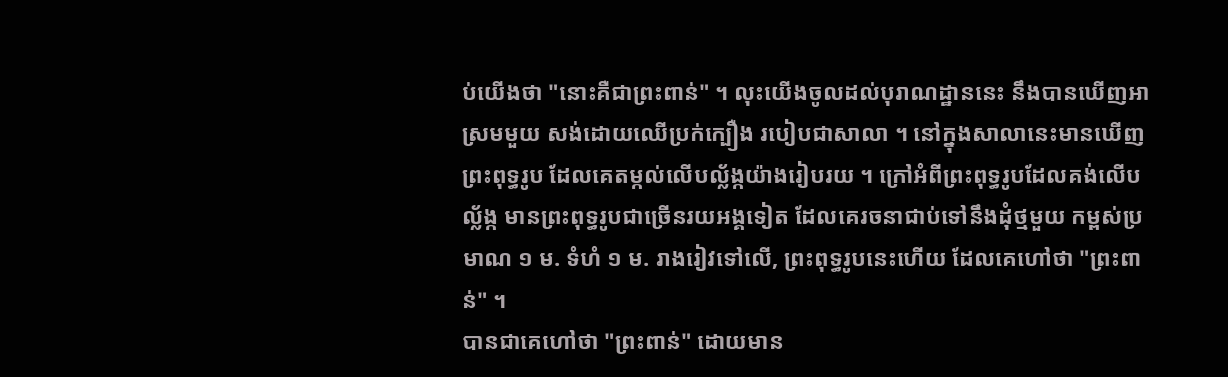ប់យើងថា "នោះគឺជាព្រះពាន់" ។ លុះយើងចូលដល់បុរាណដ្ឋាននេះ នឹងបានឃើញអាស្រមមួយ សង់ដោយឈើប្រក់ក្បឿង របៀបជាសាលា ។ នៅក្នុងសាលានេះមានឃើញព្រះពុទ្ធរូប ដែលគេតម្កល់លើបល្ល័ង្កយ៉ាងរៀបរយ ។ ក្រៅអំពីព្រះពុទ្ធរូបដែលគង់លើបល្ល័ង្ក មានព្រះពុទ្ធរូបជាច្រើនរយអង្គទៀត ដែលគេរចនាជាប់ទៅនឹងដុំថ្មមួយ កម្ពស់ប្រមាណ ១ ម. ទំហំ ១ ម. រាងរៀវទៅលើ, ព្រះពុទ្ធរូបនេះហើយ ដែលគេហៅថា "ព្រះពាន់" ។
បានជាគេហៅថា "ព្រះពាន់" ដោយមាន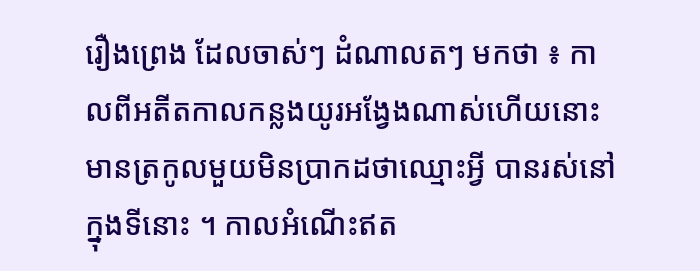រឿងព្រេង ដែលចាស់ៗ ដំណាលតៗ មកថា ៖ កាលពីអតីតកាលកន្លងយូរអង្វែងណាស់ហើយនោះ មានត្រកូលមួយមិនប្រាកដថាឈ្មោះអ្វី បានរស់នៅក្នុងទីនោះ ។ កាលអំណើះឥត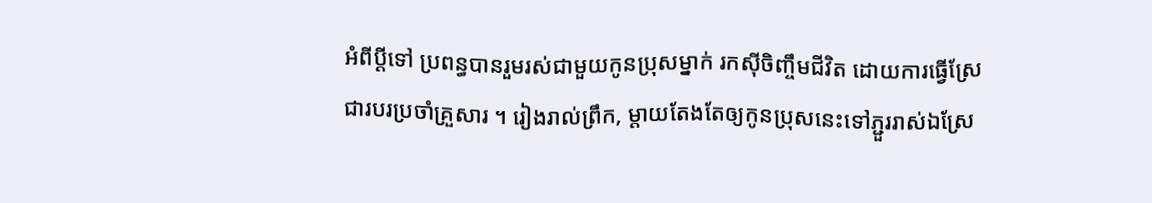អំពីប្ដីទៅ ប្រពន្ធបានរួមរស់ជាមួយកូនប្រុសម្នាក់ រកស៊ីចិញ្ចឹមជីវិត ដោយការធ្វើស្រែ ជារបរប្រចាំគ្រួសារ ។ រៀងរាល់ព្រឹក, ម្ដាយតែងតែឲ្យកូនប្រុសនេះទៅភ្ជួររាស់ឯស្រែ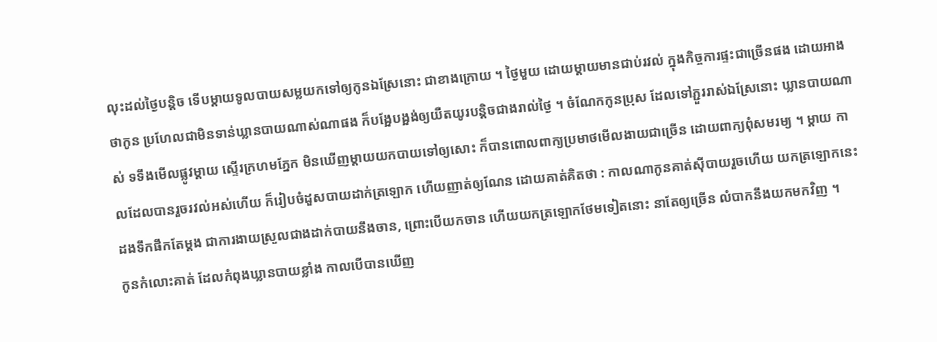លុះដល់ថ្ងៃបន្តិច ទើបម្ដាយទូលបាយសម្លយកទៅឲ្យកូនឯស្រែនោះ ជាខាងក្រោយ ។ ថ្ងៃមួយ ដោយម្ដាយមានជាប់រវល់ ក្នុងកិច្ចការផ្ទះជាច្រើនផង ដោយអាងថាកូន ប្រហែលជាមិនទាន់ឃ្លានបាយណាស់ណាផង ក៏បង្អែបង្អង់ឲ្យយឺតយូរបន្តិចជាងរាល់ថ្ងៃ ។ ចំណែកកូនប្រុស ដែលទៅភ្ជួររាស់ឯស្រែនោះ ឃ្លានបាយណាស់ ទទឹងមើលផ្លូវម្ដាយ ស្ទើរក្រហមភ្នែក មិនឃើញម្ដាយយកបាយទៅឲ្យសោះ ក៏បានពោលពាក្យប្រមាថមើលងាយជាច្រើន ដោយពាក្យពុំសមរម្យ ។ ម្ដាយ កាលដែលបានរួចរវល់អស់ហើយ ក៏រៀបចំដួសបាយដាក់ត្រឡោក ហើយញាត់ឲ្យណែន ដោយគាត់គិតថា : កាលណាកូនគាត់ស៊ីបាយរួចហើយ យកត្រឡោកនេះដងទឹកផឹកតែម្ដង ជាការងាយស្រួលជាងដាក់បាយនឹងចាន, ព្រោះបើយកចាន ហើយយកត្រឡោកថែមទៀតនោះ នាតែឲ្យច្រើន លំបាកនឹងយកមកវិញ ។
កូនកំលោះគាត់ ដែលកំពុងឃ្លានបាយខ្លាំង កាលបើបានឃើញ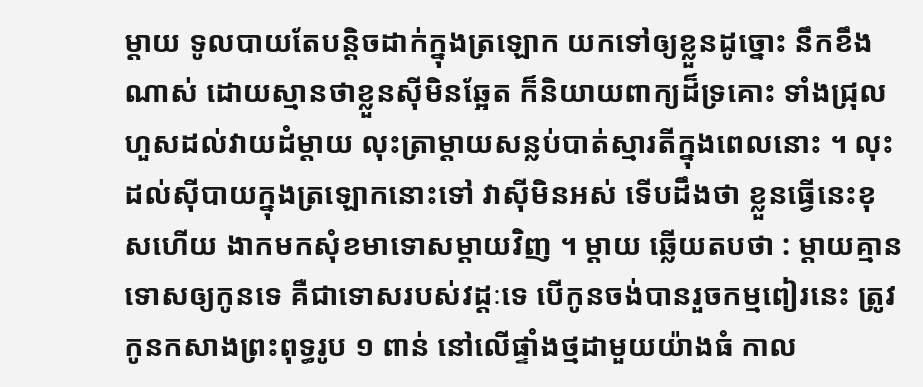ម្ដាយ ទូលបាយតែបន្តិចដាក់ក្នុងត្រឡោក យកទៅឲ្យខ្លួនដូច្នោះ នឹកខឹងណាស់ ដោយស្មានថាខ្លួនស៊ីមិនឆ្អែត ក៏និយាយពាក្យដ៏ទ្រគោះ ទាំងជ្រុលហួសដល់វាយដំម្ដាយ លុះត្រាម្ដាយសន្លប់បាត់ស្មារតីក្នុងពេលនោះ ។ លុះដល់ស៊ីបាយក្នុងត្រឡោកនោះទៅ វាស៊ីមិនអស់ ទើបដឹងថា ខ្លួនធ្វើនេះខុសហើយ ងាកមកសុំខមាទោសម្ដាយវិញ ។ ម្ដាយ ឆ្លើយតបថា : ម្ដាយគ្មានទោសឲ្យកូនទេ គឺជាទោសរបស់វដ្ដៈទេ បើកូនចង់បានរួចកម្មពៀរនេះ ត្រូវកូនកសាងព្រះពុទ្ធរូប ១ ពាន់ នៅលើផ្ទាំងថ្មដាមួយយ៉ាងធំ កាល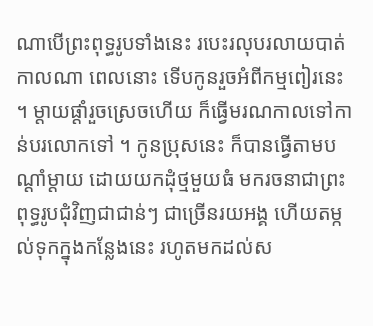ណាបើព្រះពុទ្ធរូបទាំងនេះ របេះរលុបរលាយបាត់កាលណា ពេលនោះ ទើបកូនរួចអំពីកម្មពៀរនេះ ។ ម្ដាយផ្ដាំរួចស្រេចហើយ ក៏ធ្វើមរណកាលទៅកាន់បរលោកទៅ ។ កូនប្រុសនេះ ក៏បានធ្វើតាមបណ្ដាំម្ដាយ ដោយយកដុំថ្មមួយធំ មករចនាជាព្រះពុទ្ធរូបជុំវិញជាជាន់ៗ ជាច្រើនរយអង្គ ហើយតម្កល់ទុកក្នុងកន្លែងនេះ រហូតមកដល់ស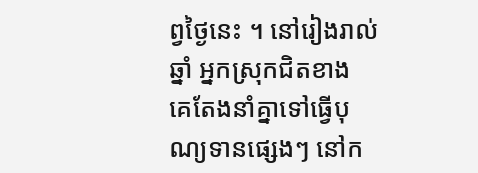ព្វថ្ងៃនេះ ។ នៅរៀងរាល់ឆ្នាំ អ្នកស្រុកជិតខាង គេតែងនាំគ្នាទៅធ្វើបុណ្យទានផ្សេងៗ នៅក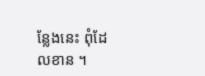ន្លែងនេះ ពុំដែលខាន ។